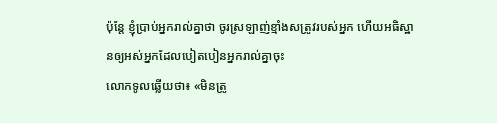ប៉ុន្តែ ខ្ញុំប្រាប់អ្នករាល់គ្នាថា ចូរស្រឡាញ់ខ្មាំងសត្រូវរបស់អ្នក ហើយអធិស្ឋានឲ្យអស់អ្នកដែលបៀតបៀនអ្នករាល់គ្នាចុះ
លោកទូលឆ្លើយថា៖ «មិនត្រូ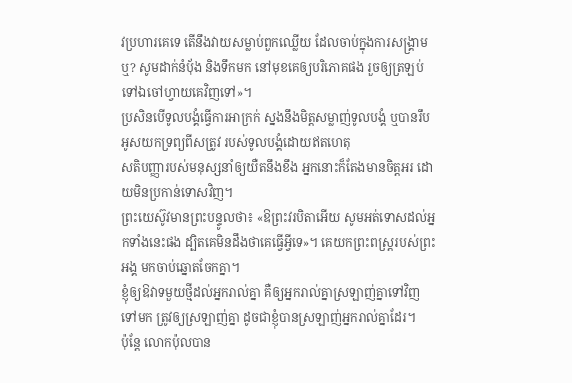វប្រហារគេទេ តើនឹងវាយសម្លាប់ពួកឈ្លើយ ដែលចាប់ក្នុងការសង្គ្រាមឬ? សូមដាក់នំបុ័ង និងទឹកមក នៅមុខគេឲ្យបរិភោគផង រួចឲ្យត្រឡប់ទៅឯចៅហ្វាយគេវិញទៅ»។
ប្រសិនបើទូលបង្គំធ្វើការអាក្រក់ ស្នងនឹងមិត្តសម្លាញ់ទូលបង្គំ ឬបានរឹបអូសយកទ្រព្យពីសត្រូវ របស់ទូលបង្គំដោយឥតហេតុ
សតិបញ្ញារបស់មនុស្សនាំឲ្យយឺតនឹងខឹង អ្នកនោះក៏តែងមានចិត្តអរ ដោយមិនប្រកាន់ទោសវិញ។
ព្រះយេស៊ូវមានព្រះបន្ទូលថា៖ «ឱព្រះវរបិតាអើយ សូមអត់ទោសដល់អ្នកទាំងនេះផង ដ្បិតគេមិនដឹងថាគេធ្វើអ្វីទេ»។ គេយកព្រះពស្ត្ររបស់ព្រះអង្គ មកចាប់ឆ្នោតចែកគ្នា។
ខ្ញុំឲ្យឱវាទមួយថ្មីដល់អ្នករាល់គ្នា គឺឲ្យអ្នករាល់គ្នាស្រឡាញ់គ្នាទៅវិញទៅមក ត្រូវឲ្យស្រឡាញ់គ្នា ដូចជាខ្ញុំបានស្រឡាញ់អ្នករាល់គ្នាដែរ។
ប៉ុន្តែ លោកប៉ុលបាន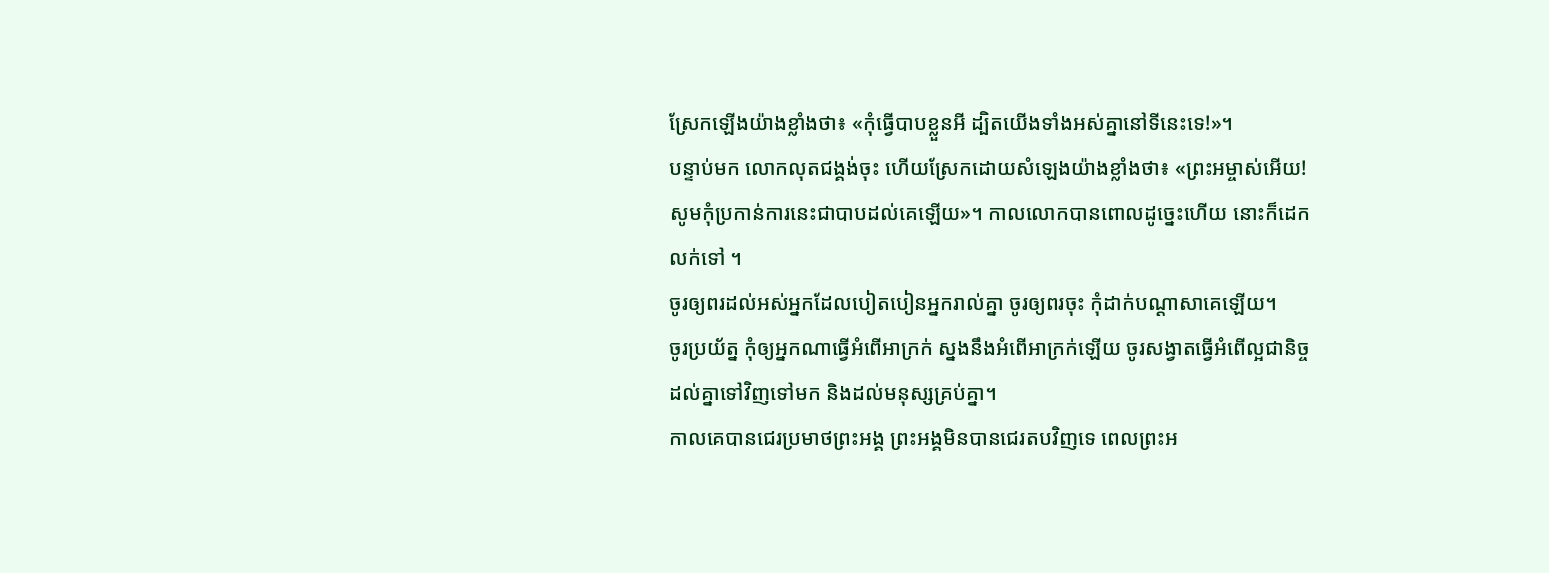ស្រែកឡើងយ៉ាងខ្លាំងថា៖ «កុំធ្វើបាបខ្លួនអី ដ្បិតយើងទាំងអស់គ្នានៅទីនេះទេ!»។
បន្ទាប់មក លោកលុតជង្គង់ចុះ ហើយស្រែកដោយសំឡេងយ៉ាងខ្លាំងថា៖ «ព្រះអម្ចាស់អើយ! សូមកុំប្រកាន់ការនេះជាបាបដល់គេឡើយ»។ កាលលោកបានពោលដូច្នេះហើយ នោះក៏ដេកលក់ទៅ ។
ចូរឲ្យពរដល់អស់អ្នកដែលបៀតបៀនអ្នករាល់គ្នា ចូរឲ្យពរចុះ កុំដាក់បណ្ដាសាគេឡើយ។
ចូរប្រយ័ត្ន កុំឲ្យអ្នកណាធ្វើអំពើអាក្រក់ ស្នងនឹងអំពើអាក្រក់ឡើយ ចូរសង្វាតធ្វើអំពើល្អជានិច្ច ដល់គ្នាទៅវិញទៅមក និងដល់មនុស្សគ្រប់គ្នា។
កាលគេបានជេរប្រមាថព្រះអង្គ ព្រះអង្គមិនបានជេរតបវិញទេ ពេលព្រះអ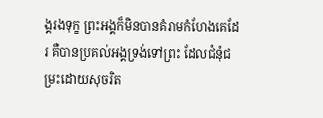ង្គរងទុក្ខ ព្រះអង្គក៏មិនបានគំរាមកំហែងគេដែរ គឺបានប្រគល់អង្គទ្រង់ទៅព្រះ ដែលជំនុំជម្រះដោយសុចរិត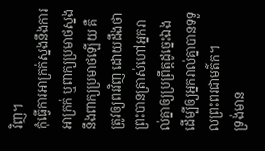វិញ។
កុំធ្វើការអាក្រក់ស្នងនឹងការអាក្រក់ ឬពាក្យប្រមាថស្នងនឹងពាក្យប្រមាថឡើយ គឺត្រូវឲ្យពរវិញ ដោយដឹងថា ព្រះបានត្រាស់ហៅអ្នករាល់គ្នាឲ្យប្រព្រឹត្តដូច្នេះឯង ដើម្បីឲ្យអ្នករាល់គ្នាបានទទួលព្រះពរជាមត៌ក។
ទ្រង់មាន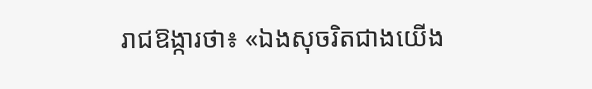រាជឱង្ការថា៖ «ឯងសុចរិតជាងយើង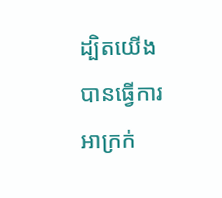ដ្បិតយើងបានធ្វើការអាក្រក់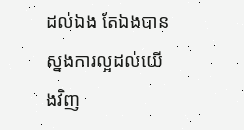ដល់ឯង តែឯងបានស្នងការល្អដល់យើងវិញ